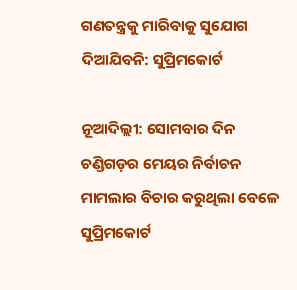ଗଣତନ୍ତ୍ରକୁ ମାରିବାକୁ ସୁଯୋଗ ଦିଆଯିବନି: ସୁପ୍ରିମକୋର୍ଟ

ନୂଆଦିଲ୍ଲୀ: ସୋମବାର ଦିନ ଚଣ୍ଡିଗଡ଼ର ମେୟର ନିର୍ବାଚନ ମାମଲାର ବିଚାର କରୁଥିଲା ବେଳେ ସୁପ୍ରିମକୋର୍ଟ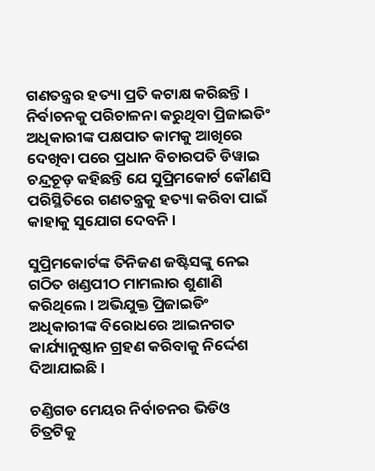ଗଣତନ୍ତ୍ରର ହତ୍ୟା ପ୍ରତି କଟାକ୍ଷ କରିଛନ୍ତି ।  ନିର୍ବାଚନକୁ ପରିଚାଳନା କରୁଥିବା ପ୍ରିଜାଇଡିଂ ଅଧିକାରୀଙ୍କ ପକ୍ଷପାତ କାମକୁ ଆଖିରେ ଦେଖିବା ପରେ ପ୍ରଧାନ ବିଚାରପତି ଡିୱାଇ ଚନ୍ଦ୍ରଚୂଡ଼ କହିଛନ୍ତି ଯେ ସୁପ୍ରିମକୋର୍ଟ କୌଣସି ପରିସ୍ଥିତିରେ ଗଣତନ୍ତ୍ରକୁ ହତ୍ୟା କରିବା ପାଇଁ କାହାକୁ ସୁଯୋଗ ଦେବନି ।

ସୁପ୍ରିମକୋର୍ଟଙ୍କ ତିନିଜଣ ଜଷ୍ଟିସଙ୍କୁ ନେଇ ଗଠିତ ଖଣ୍ଡପୀଠ ମାମଲାର ଶୁଣାଣି କରିଥିଲେ । ଅଭିଯୁକ୍ତ ପ୍ରିଜାଇଡିଂ ଅଧିକାରୀଙ୍କ ବିରୋଧରେ ଆଇନଗତ କାର୍ଯ୍ୟାନୁଷ୍ଠାନ ଗ୍ରହଣ କରିବାକୁ ନିର୍ଦ୍ଦେଶ ଦିଆଯାଇଛି ।

ଚଣ୍ଡିଗଡ ମେୟର ନିର୍ବାଚନର ଭିଡିଓ ଚିତ୍ରଟିକୁ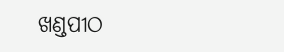ଖଣ୍ଡପୀଠ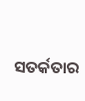ସତର୍କତାର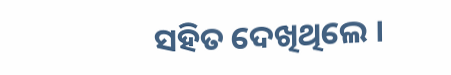ସହିତ ଦେଖିଥିଲେ ।